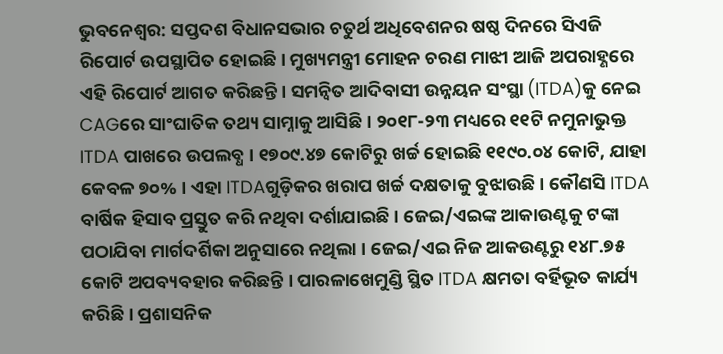ଭୁବନେଶ୍ଵର: ସପ୍ତଦଶ ବିଧାନସଭାର ଚତୁର୍ଥ ଅଧିବେଶନର ଷଷ୍ଠ ଦିନରେ ସିଏଜି ରିପୋର୍ଟ ଉପସ୍ଥାପିତ ହୋଇଛି। ମୁଖ୍ୟମନ୍ତ୍ରୀ ମୋହନ ଚରଣ ମାଝୀ ଆଜି ଅପରାହ୍ଣରେ ଏହି ରିପୋର୍ଟ ଆଗତ କରିଛନ୍ତି। ସମନ୍ବିତ ଆଦିବାସୀ ଉନ୍ନୟନ ସଂସ୍ଥା (ITDA)କୁ ନେଇ CAGରେ ସାଂଘାତିକ ତଥ୍ୟ ସାମ୍ନାକୁ ଆସିଛି । ୨୦୧୮-୨୩ ମଧ୍ୟରେ ୧୧ଟି ନମୁନାଭୁକ୍ତ ITDA ପାଖରେ ଉପଲବ୍ଧ । ୧୭୦୯.୪୭ କୋଟିରୁ ଖର୍ଚ୍ଚ ହୋଇଛି ୧୧୯୦.୦୪ କୋଟି, ଯାହା କେବଳ ୭୦% । ଏହା ITDAଗୁଡ଼ିକର ଖରାପ ଖର୍ଚ୍ଚ ଦକ୍ଷତାକୁ ବୁଝାଉଛି । କୌଣସି ITDA ବାର୍ଷିକ ହିସାବ ପ୍ରସ୍ତୁତ କରି ନଥିବା ଦର୍ଶାଯାଇଛି । ଜେଇ/ଏଇଙ୍କ ଆକାଉଣ୍ଟକୁ ଟଙ୍କା ପଠାଯିବା ମାର୍ଗଦର୍ଶିକା ଅନୁସାରେ ନଥିଲା । ଜେଇ/ଏଇ ନିଜ ଆକଉଣ୍ଟରୁ ୧୪୮.୭୫ କୋଟି ଅପବ୍ୟବହାର କରିଛନ୍ତି । ପାରଳାଖେମୁଣ୍ଡି ସ୍ଥିତ ITDA କ୍ଷମତା ବର୍ହିଭୂତ କାର୍ଯ୍ୟ କରିଛି । ପ୍ରଶାସନିକ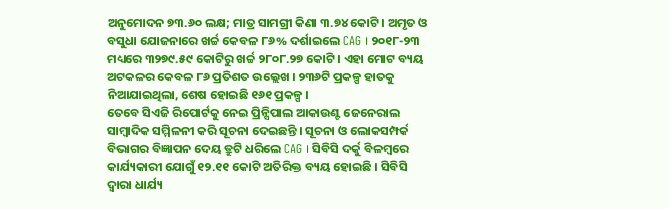ଅନୁମୋଦନ ୭୩.୬୦ ଲକ୍ଷ; ମାତ୍ର ସାମଗ୍ରୀ କିଣା ୩.୭୪ କୋଟି । ଅମୃତ ଓ ବସୁଧା ଯୋଜନାରେ ଖର୍ଚ୍ଚ କେବଳ ୮୬% ଦର୍ଶାଇଲେ CAG । ୨୦୧୮-୨୩ ମଧ୍ୟରେ ୩୨୭୯.୫୯ କୋଟିରୁ ଖର୍ଚ୍ଚ ୨୮୦୮.୨୭ କୋଟି । ଏହା ମୋଟ ବ୍ୟୟ ଅଟକଳର କେବଳ ୮୬ ପ୍ରତିଶତ ଉଲ୍ଲେଖ । ୨୩୬ଟି ପ୍ରକଳ୍ପ ହାତକୁ ନିଆଯାଇଥିଲା, ଶେଷ ହୋଇଛି ୧୬୧ ପ୍ରକଳ୍ପ ।
ତେବେ ସିଏଜି ରିପୋର୍ଟକୁ ନେଇ ପ୍ରିନ୍ସିପାଲ ଆକାଉଣ୍ଟ ଜେନେରାଲ ସାମ୍ବାଦିକ ସମ୍ମିଳନୀ କରି ସୂଚନା ଦେଇଛନ୍ତି । ସୂଚନା ଓ ଲୋକସମ୍ପର୍କ ବିଭାଗର ବିଜ୍ଞାପନ ଦେୟ ତ୍ରୁଟି ଧରିଲେ CAG । ସିବିସି ଦର୍କୁ ବିଳମ୍ବରେ କାର୍ଯ୍ୟକାରୀ ଯୋଗୁଁ ୧୨.୧୧ କୋଟି ଅତିରିକ୍ତ ବ୍ୟୟ ହୋଇଛି । ସିବିସି ଦ୍ବାରା ଧାର୍ଯ୍ୟ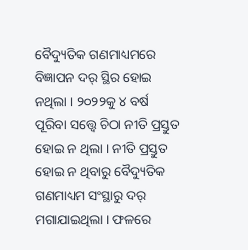ବୈଦ୍ୟୁତିକ ଗଣମାଧ୍ୟମରେ ବିଜ୍ଞାପନ ଦର୍ ସ୍ଥିର ହୋଇ ନଥିଲା । ୨୦୨୨କୁ ୪ ବର୍ଷ ପୂରିବା ସତ୍ତ୍ବେ ଚିଠା ନୀତି ପ୍ରସ୍ତୁତ ହୋଇ ନ ଥିଲା । ନୀତି ପ୍ରସ୍ତୁତ ହୋଇ ନ ଥିବାରୁ ବୈଦ୍ୟୁତିକ ଗଣମାଧ୍ୟମ ସଂସ୍ଥାରୁ ଦର୍ ମଗାଯାଇଥିଲା । ଫଳରେ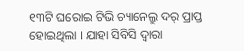୧୩ଟି ଘରୋଇ ଟିଭି ଚ୍ୟାନେଲ୍ରୁ ଦର୍ ପ୍ରାପ୍ତ ହୋଇଥିଲା । ଯାହା ସିବିସି ଦ୍ବାରା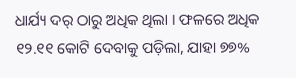ଧାର୍ଯ୍ୟ ଦର୍ ଠାରୁ ଅଧିକ ଥିଲା । ଫଳରେ ଅଧିକ ୧୨.୧୧ କୋଟି ଦେବାକୁ ପଡ଼ିଲା, ଯାହା ୭୭%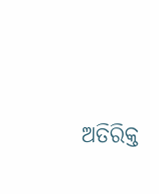ଅତିରିକ୍ତ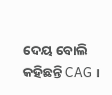ଦେୟ ବୋଲି କହିଛନ୍ତି CAG ।